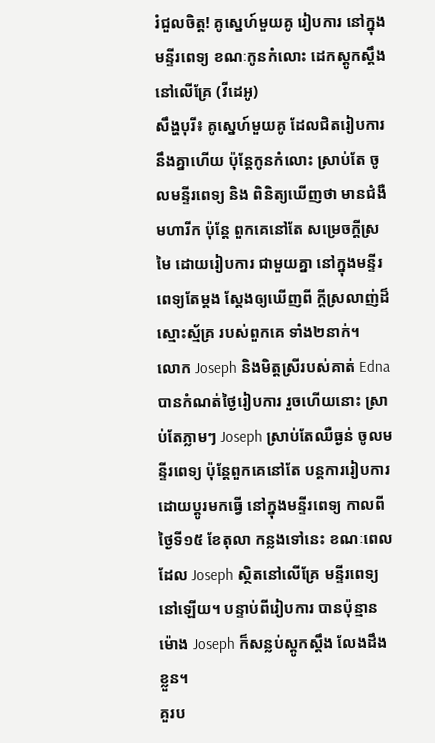រំជួលចិត្ត! គូស្នេហ៍មួយគូ រៀបការ នៅក្នុងមន្ទីរពេទ្យ ខណៈកូនកំលោះ ដេកស្តូកស្តឹង នៅលើគ្រែ (វីដេអូ)
សឹង្ហបុរី៖ គូស្នេហ៍មួយគូ ដែលជិតរៀបការ នឹងគ្នាហើយ ប៉ុន្តែកូនកំលោះ ស្រាប់តែ ចូលមន្ទីរពេទ្យ និង ពិនិត្យឃើញថា មានជំងឺមហារីក ប៉ុន្តែ ពួកគេនៅតែ សម្រេចក្តីស្រមៃ ដោយរៀបការ ជាមួយគ្នា នៅក្នុងមន្ទីរពេទ្យតែម្តង ស្តែងឲ្យឃើញពី ក្តីស្រលាញ់ដ៏ស្មោះស្ម័គ្រ របស់ពួកគេ ទាំង២នាក់។
លោក Joseph និងមិត្តស្រីរបស់គាត់ Edna បានកំណត់ថ្ងៃរៀបការ រួចហើយនោះ ស្រាប់តែភ្លាមៗ Joseph ស្រាប់តែឈឺធ្ងន់ ចូលមន្ទីរពេទ្យ ប៉ុន្តែពួកគេនៅតែ បន្តការរៀបការ ដោយប្តូរមកធ្វើ នៅក្នុងមន្ទីរពេទ្យ កាលពីថ្ងៃទី១៥ ខែតុលា កន្លងទៅនេះ ខណៈពេលដែល Joseph ស្ថិតនៅលើគ្រែ មន្ទីរពេទ្យនៅឡើយ។ បន្ទាប់ពីរៀបការ បានប៉ុន្មានម៉ោង Joseph ក៏សន្លប់ស្តូកស្តឹង លែងដឹងខ្លួន។
គួរប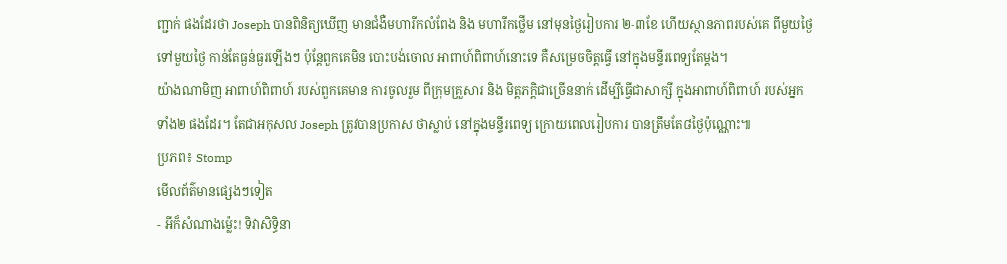ញ្ជាក់ ផងដែរថា Joseph បានពិនិត្យឃើញ មានជំងឺមហារីកលំពែង និង មហារីកថ្លើម នៅមុនថ្ងៃរៀបការ ២˗៣ខែ ហើយស្ថានភាពរបស់គេ ពីមួយថ្ងៃ ទៅមួយថ្ងៃ កាន់តែធ្ងន់ធ្ងរឡើងៗ ប៉ុន្តែពួកគេមិន បោះបង់ចោល អាពាហ៍ពិពាហ៍នោះទេ គឺសម្រេចចិត្តធ្វើ នៅក្នុងមន្ទីរពេទ្យតែម្តង។
យ៉ាងណាមិញ អាពាហ៍ពិពាហ៍ របស់ពួកគេមាន ការចូលរួម ពីក្រុមគ្រួសារ និង មិត្តភក្តិជាច្រើននាក់ ដើម្បីធ្វើជាសាក្សី ក្នុងអាពាហ៍ពិពាហ៍ របស់អ្នកទាំង២ ផងដែរ។ តែជាអកុសល Joseph ត្រូវបានប្រកាស ថាស្លាប់ នៅក្នុងមន្ទីរពេទ្យ ក្រោយពេលរៀបការ បានត្រឹមតែ៨ថ្ងៃប៉ុណ្ណោះ៕
ប្រភព៖ Stomp
មើលព័ត៌មានផ្សេងៗទៀត
- អីក៏សំណាងម្ល៉េះ! ទិវាសិទ្ធិនា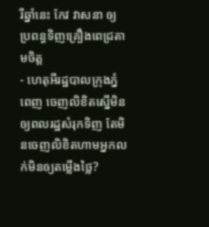រីឆ្នាំនេះ កែវ វាសនា ឲ្យប្រពន្ធទិញគ្រឿងពេជ្រតាមចិត្ត
- ហេតុអីរដ្ឋបាលក្រុងភ្នំពេញ ចេញលិខិតស្នើមិនឲ្យពលរដ្ឋសំរុកទិញ តែមិនចេញលិខិតហាមអ្នកលក់មិនឲ្យតម្លើងថ្លៃ?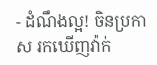- ដំណឹងល្អ! ចិនប្រកាស រកឃើញវ៉ាក់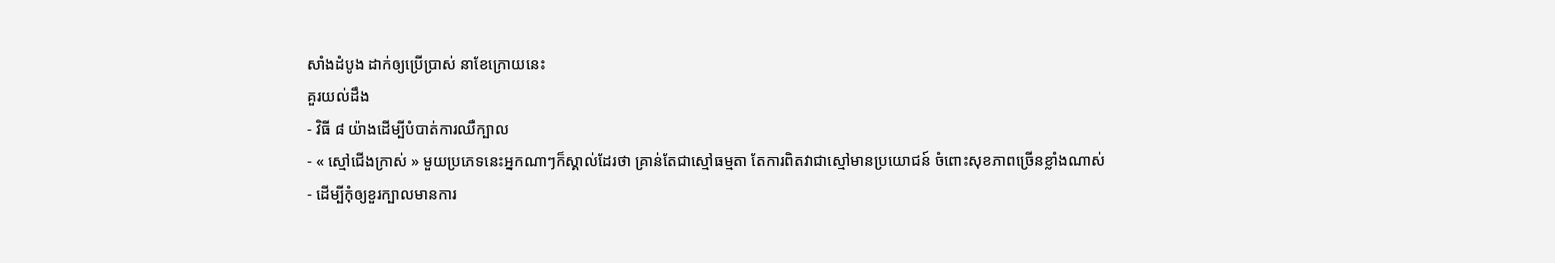សាំងដំបូង ដាក់ឲ្យប្រើប្រាស់ នាខែក្រោយនេះ
គួរយល់ដឹង
- វិធី ៨ យ៉ាងដើម្បីបំបាត់ការឈឺក្បាល
- « ស្មៅជើងក្រាស់ » មួយប្រភេទនេះអ្នកណាៗក៏ស្គាល់ដែរថា គ្រាន់តែជាស្មៅធម្មតា តែការពិតវាជាស្មៅមានប្រយោជន៍ ចំពោះសុខភាពច្រើនខ្លាំងណាស់
- ដើម្បីកុំឲ្យខួរក្បាលមានការ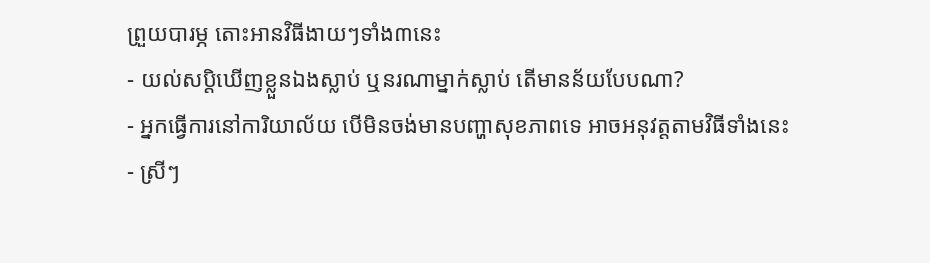ព្រួយបារម្ភ តោះអានវិធីងាយៗទាំង៣នេះ
- យល់សប្តិឃើញខ្លួនឯងស្លាប់ ឬនរណាម្នាក់ស្លាប់ តើមានន័យបែបណា?
- អ្នកធ្វើការនៅការិយាល័យ បើមិនចង់មានបញ្ហាសុខភាពទេ អាចអនុវត្តតាមវិធីទាំងនេះ
- ស្រីៗ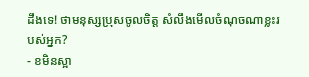ដឹងទេ! ថាមនុស្សប្រុសចូលចិត្ត សំលឹងមើលចំណុចណាខ្លះរបស់អ្នក?
- ខមិនស្អា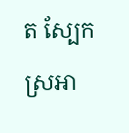ត ស្បែកស្រអា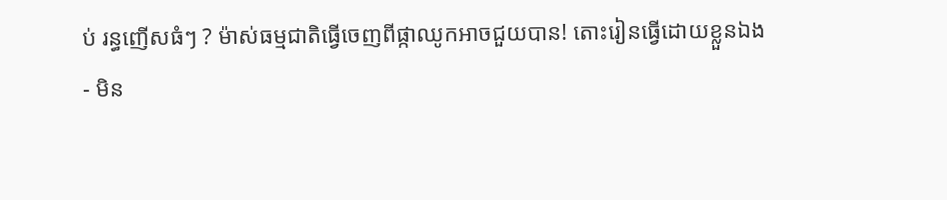ប់ រន្ធញើសធំៗ ? ម៉ាស់ធម្មជាតិធ្វើចេញពីផ្កាឈូកអាចជួយបាន! តោះរៀនធ្វើដោយខ្លួនឯង
- មិន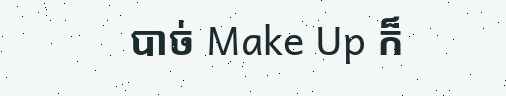បាច់ Make Up ក៏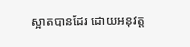ស្អាតបានដែរ ដោយអនុវត្ត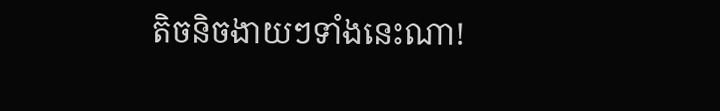តិចនិចងាយៗទាំងនេះណា!